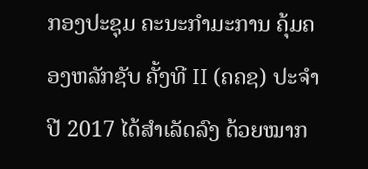ກອງປະຊຸມ ຄະນະກໍາມະການ ຄຸ້ມຄອງຫລັກຊັບ ຄັ້ງທີ II (ຄຄຊ) ປະຈໍາປີ 2017 ໄດ້ສໍາເລັດລົງ ດ້ວຍໝາກ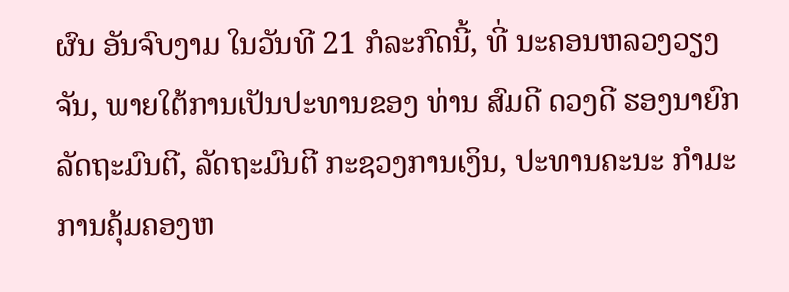ຜົນ ອັນຈົບງາມ ໃນວັນທີ 21 ກໍລະກົດນີ້, ທີ່ ນະຄອນຫລວງວຽງຈັນ, ພາຍໃຕ້ການເປັນປະທານຂອງ ທ່ານ ສົມດີ ດວງດີ ຮອງນາຍົກລັດຖະມົນຕີ, ລັດຖະມົນຕີ ກະຊວງການເງິນ, ປະທານຄະນະ ກໍາມະການຄຸ້ມຄອງຫ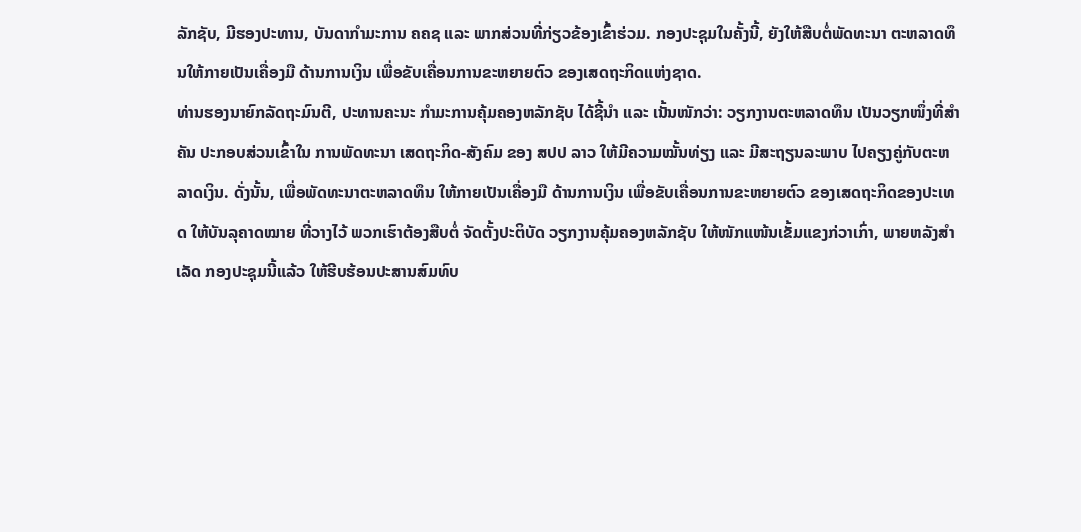ລັກຊັບ, ມີຮອງປະທານ, ບັນດາກໍາມະການ ຄຄຊ ແລະ ພາກສ່ວນທີ່ກ່ຽວຂ້ອງເຂົ້າຮ່ວມ. ກອງປະຊຸມໃນຄັ້ງນີ້, ຍັງໃຫ້ສືບຕໍ່ພັດທະນາ ຕະຫລາດທຶນໃຫ້ກາຍເປັນເຄື່ອງມື ດ້ານການເງິນ ເພື່ອຂັບເຄື່ອນການຂະຫຍາຍຕົວ ຂອງເສດຖະກິດແຫ່ງຊາດ.
ທ່ານຮອງນາຍົກລັດຖະມົນຕີ, ປະທານຄະນະ ກໍາມະການຄຸ້ມຄອງຫລັກຊັບ ໄດ້ຊີ້ນໍາ ແລະ ເນັ້ນໜັກວ່າ: ວຽກງານຕະຫລາດທຶນ ເປັນວຽກໜຶ່ງທີ່ສໍາຄັນ ປະກອບສ່ວນເຂົ້າໃນ ການພັດທະນາ ເສດຖະກິດ-ສັງຄົມ ຂອງ ສປປ ລາວ ໃຫ້ມີຄວາມໝັ້ນທ່ຽງ ແລະ ມີສະຖຽນລະພາບ ໄປຄຽງຄູ່ກັບຕະຫລາດເງິນ. ດັ່ງນັ້ນ, ເພື່ອພັດທະນາຕະຫລາດທຶນ ໃຫ້ກາຍເປັນເຄື່ອງມື ດ້ານການເງິນ ເພື່ອຂັບເຄື່ອນການຂະຫຍາຍຕົວ ຂອງເສດຖະກິດຂອງປະເທດ ໃຫ້ບັນລຸຄາດໝາຍ ທີ່ວາງໄວ້ ພວກເຮົາຕ້ອງສືບຕໍ່ ຈັດຕັ້ງປະຕິບັດ ວຽກງານຄຸ້ມຄອງຫລັກຊັບ ໃຫ້ໜັກແໜ້ນເຂັ້ມແຂງກ່ວາເກົ່າ, ພາຍຫລັງສໍາເລັດ ກອງປະຊຸມນີ້ແລ້ວ ໃຫ້ຮີບຮ້ອນປະສານສົມທົບ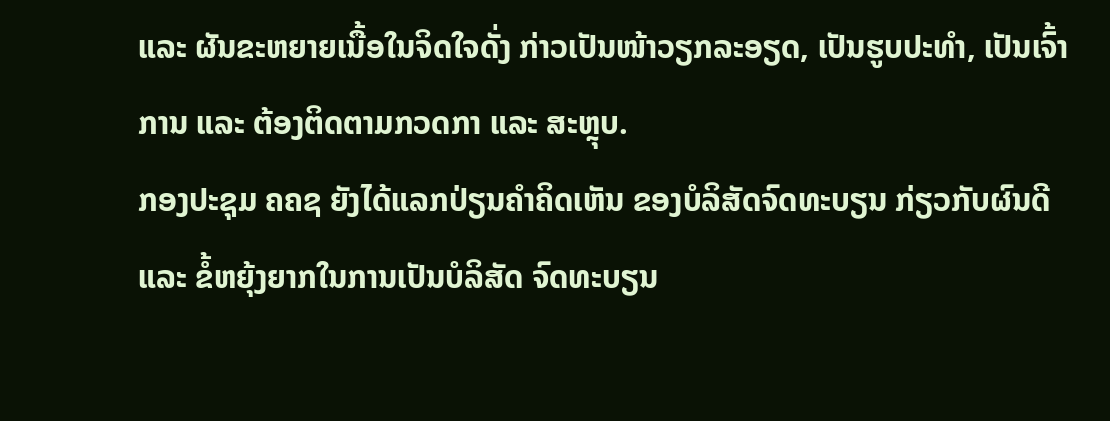ແລະ ຜັນຂະຫຍາຍເນື້ອໃນຈິດໃຈດັ່ງ ກ່າວເປັນໜ້າວຽກລະອຽດ, ເປັນຮູບປະທໍາ, ເປັນເຈົ້າການ ແລະ ຕ້ອງຕິດຕາມກວດກາ ແລະ ສະຫຼຸບ.
ກອງປະຊຸມ ຄຄຊ ຍັງໄດ້ແລກປ່ຽນຄໍາຄິດເຫັນ ຂອງບໍລິສັດຈົດທະບຽນ ກ່ຽວກັບຜົນດີ ແລະ ຂໍ້ຫຍຸ້ງຍາກໃນການເປັນບໍລິສັດ ຈົດທະບຽນ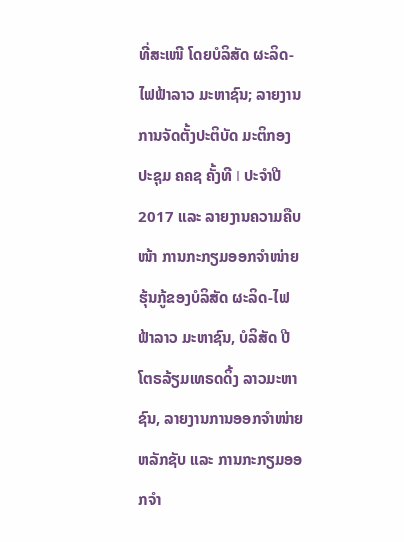ທີ່ສະເໜີ ໂດຍບໍລິສັດ ຜະລິດ-ໄຟຟ້າລາວ ມະຫາຊົນ; ລາຍງານການຈັດຕັ້ງປະຕິບັດ ມະຕິກອງປະຊຸມ ຄຄຊ ຄັ້ງທີ I ປະຈໍາປີ 2017 ແລະ ລາຍງານຄວາມຄືບໜ້າ ການກະກຽມອອກຈໍາໜ່າຍຮຸ້ນກູ້ຂອງບໍລິສັດ ຜະລິດ-ໄຟຟ້າລາວ ມະຫາຊົນ, ບໍລິສັດ ປີໂຕຣລ້ຽມເທຣດດິ້ງ ລາວມະຫາຊົນ, ລາຍງານການອອກຈໍາໜ່າຍຫລັກຊັບ ແລະ ການກະກຽມອອກຈໍາ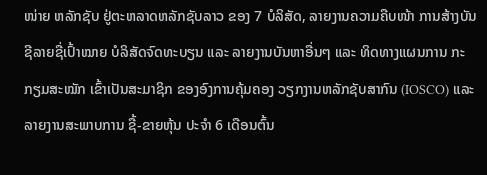ໜ່າຍ ຫລັກຊັບ ຢູ່ຕະຫລາດຫລັກຊັບລາວ ຂອງ 7 ບໍລິສັດ, ລາຍງານຄວາມຄືບໜ້າ ການສ້າງບັນຊີລາຍຊື່ເປົ້າໝາຍ ບໍລິສັດຈົດທະບຽນ ແລະ ລາຍງານບັນຫາອື່ນໆ ແລະ ທິດທາງແຜນການ ກະກຽມສະໝັກ ເຂົ້າເປັນສະມາຊິກ ຂອງອົງການຄຸ້ມຄອງ ວຽກງານຫລັກຊັບສາກົນ (IOSCO) ແລະ ລາຍງານສະພາບການ ຊື້-ຂາຍຫຸ້ນ ປະຈໍາ 6 ເດືອນຕົ້ນ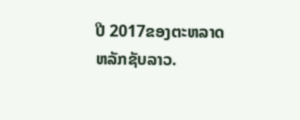ປີ 2017ຂອງຕະຫລາດຫລັກຊັບລາວ.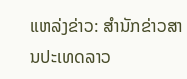ແຫລ່ງຂ່າວ: ສຳນັກຂ່າວສານປະເທດລາວ